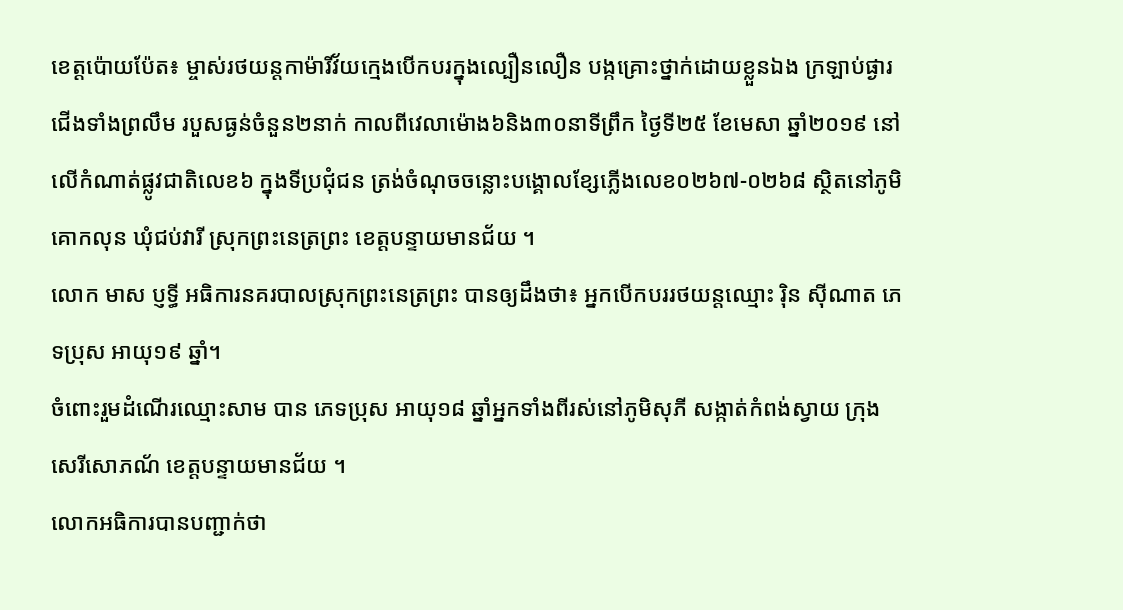ខេត្តប៉ោយប៉ែត៖ ម្ចាស់រថយន្តកាម៉ារីវ័យក្មេងបើកបរក្នុងល្បឿនលឿន បង្កគ្រោះថ្នាក់ដោយខ្លួនឯង ក្រឡាប់ផ្ងារជើងទាំងព្រលឹម របួសធ្ងន់ចំនួន២នាក់ កាលពីវេលាម៉ោង៦និង៣០នាទីព្រឹក ថ្ងៃទី២៥ ខែមេសា ឆ្នាំ២០១៩ នៅលើកំណាត់ផ្លូវជាតិលេខ៦ ក្នុងទីប្រជុំជន ត្រង់ចំណុចចន្លោះបង្គោលខ្សែភ្លើងលេខ០២៦៧-០២៦៨ ស្ថិតនៅភូមិគោកលុន ឃុំជប់វារី ស្រុកព្រះនេត្រព្រះ ខេត្តបន្ទាយមានជ័យ ។
លោក មាស ប្ញទ្ធី អធិការនគរបាលស្រុកព្រះនេត្រព្រះ បានឲ្យដឹងថា៖ អ្នកបើកបររថយន្តឈ្មោះ រ៉ិន ស៊ីណាត ភេទប្រុស អាយុ១៩ ឆ្នាំ។
ចំពោះរួមដំណើរឈ្មោះសាម បាន ភេទប្រុស អាយុ១៨ ឆ្នាំអ្នកទាំងពីរស់នៅភូមិសុភី សង្កាត់កំពង់ស្វាយ ក្រុងសេរីសោភណ័ ខេត្តបន្ទាយមានជ័យ ។
លោកអធិការបានបញ្ជាក់ថា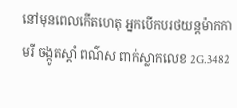នៅមុនពេលកើតហេតុ អ្នកបើកបរថយន្តម៉ាកកាមរី ចង្កូតស្តាំ ពណ៌ស ពាក់ស្លាកលេខ 2G.3482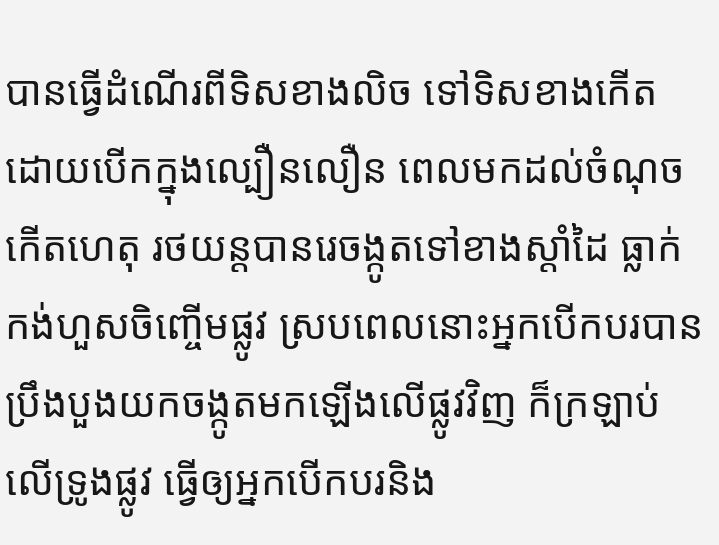បានធ្វើដំណើរពីទិសខាងលិច ទៅទិសខាងកើត ដោយបើកក្នុងល្បឿនលឿន ពេលមកដល់ចំណុចកើតហេតុ រថយន្តបានរេចង្កូតទៅខាងស្តាំដៃ ធ្លាក់កង់ហួសចិញ្ចើមផ្លូវ ស្របពេលនោះអ្នកបើកបរបានប្រឹងបួងយកចង្កូតមកឡើងលើផ្លូវវិញ ក៏ក្រឡាប់លើទ្រូងផ្លូវ ធ្វើឲ្យអ្នកបើកបរនិង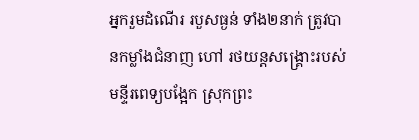អ្នករួមដំណើរ របួសធ្ងន់ ទាំង២នាក់ ត្រូវបានកម្លាំងជំនាញ ហៅ រថយន្តសង្រ្គោះរបស់មន្ទីរពេទ្យបង្អែក ស្រុកព្រះ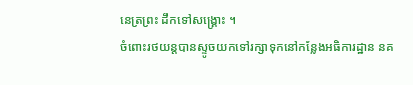នេត្រព្រះ ដឹកទៅសង្គ្រោះ ។
ចំពោះរថយន្តបានស្ទូចយកទៅរក្សាទុកនៅកន្លែងអធិការដ្ឋាន នគ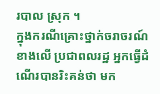របាល ស្រុក ។
ក្នុងករណីគ្រោះថ្នាក់ចរាចរណ៍ខាងលើ ប្រជាពលរដ្ឋ អ្នកធ្វើដំណើរបានរិះគន់ថា មក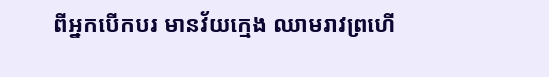ពីអ្នកបើកបរ មានវ័យក្មេង ឈាមរាវព្រហើ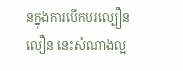នក្នុងការបើកបរល្បឿនលឿន នេះសំណាងល្អ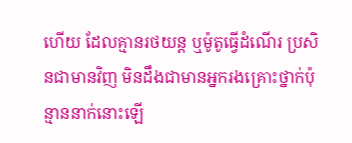ហើយ ដែលគ្មានរថយន្ត ឬម៉ូតូធ្វើដំណើរ ប្រសិនជាមានវិញ មិនដឹងជាមានអ្នករងគ្រោះថ្នាក់ប៉ុន្មាននាក់នោះឡើ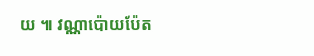យ ៕ វណ្ណាប៉ោយប៉ែត